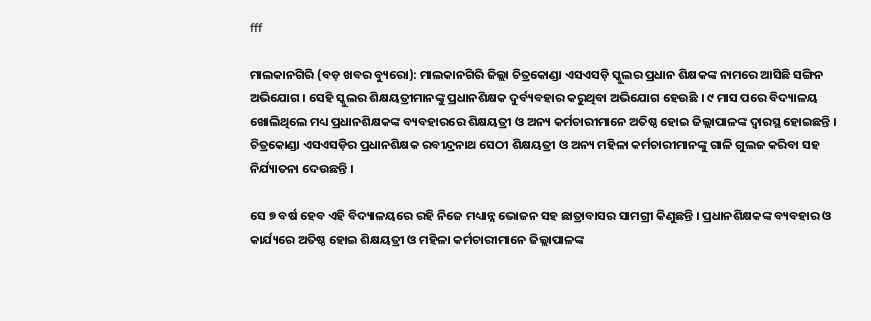fff

ମାଲକାନଗିରି (ବଡ଼ ଖବର ବ୍ୟୁରୋ): ମାଲକାନଗିରି ଜିଲ୍ଲା ଚିତ୍ରକୋଣ୍ଡା ଏସଏସଡ଼ି ସ୍କୁଲର ପ୍ରଧାନ ଶିକ୍ଷକଙ୍କ ନାମରେ ଆସିଛି ସଙ୍ଗିନ ଅଭିଯୋଗ । ସେହି ସ୍କୁଲର ଶିକ୍ଷୟତ୍ରୀମାନଙ୍କୁ ପ୍ରଧାନଶିକ୍ଷକ ଦୁର୍ବ୍ୟବହାର କରୁଥିବା ଅଭିଯୋଗ ହେଉଛି । ୯ ମାସ ପରେ ବିଦ୍ୟାଳୟ ଖୋଲିଥିଲେ ମଧ୍ୟ ପ୍ରଧାନଶିକ୍ଷକଙ୍କ ବ୍ୟବହାରରେ ଶିକ୍ଷୟତ୍ରୀ ଓ ଅନ୍ୟ କର୍ମଚାରୀମାନେ ଅତିଷ୍ଠ ହୋଇ ଜିଲ୍ଲାପାଳଙ୍କ ଦ୍ୱାରସ୍ଥ ହୋଇଛନ୍ତି । ଚିତ୍ରକୋଣ୍ଡା ଏସଏସଡ଼ିର ପ୍ରଧାନଶିକ୍ଷକ ରବୀନ୍ଦ୍ରନାଥ ସେଠୀ ଶିକ୍ଷୟତ୍ରୀ ଓ ଅନ୍ୟ ମହିଳା କର୍ମଚାରୀମାନଙ୍କୁ ଗାଳି ଗୁଲଜ କରିବା ସହ ନିର୍ଯ୍ୟାତନା ଦେଉଛନ୍ତି ।

ସେ ୭ ବର୍ଷ ହେବ ଏହି ବିଦ୍ୟାଳୟରେ ରହି ନିଜେ ମଧ୍ୟାନ୍ନ ଭୋଜନ ସହ ଛାତ୍ରାବାସର ସାମଗ୍ରୀ କିଣୁଛନ୍ତି । ପ୍ରଧାନଶିକ୍ଷକଙ୍କ ବ୍ୟବହାର ଓ କାର୍ଯ୍ୟରେ ଅତିଷ୍ଠ ହୋଇ ଶିକ୍ଷୟତ୍ରୀ ଓ ମହିଳା କର୍ମଚାରୀମାନେ ଜିଲ୍ଲାପାଳଙ୍କ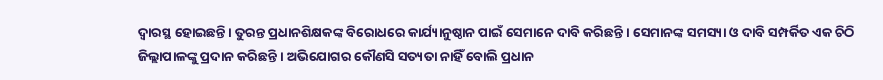ଦ୍ୱାରସ୍ଥ ହୋଇଛନ୍ତି । ତୁରନ୍ତ ପ୍ରଧାନଶିକ୍ଷକଙ୍କ ବିରୋଧରେ କାର୍ଯ୍ୟାନୁଷ୍ଠାନ ପାଇଁ ସେମାନେ ଦାବି କରିଛନ୍ତି । ସେମାନଙ୍କ ସମସ୍ୟା ଓ ଦାବି ସମ୍ପର୍କିତ ଏକ ଚିଠି ଜିଲ୍ଲାପାଳଙ୍କୁ ପ୍ରଦାନ କରିଛନ୍ତି । ଅଭିଯୋଗର କୌଣସି ସତ୍ୟତା ନାହିଁ ବୋଲି ପ୍ରଧାନ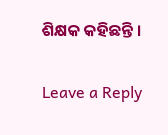ଶିକ୍ଷକ କହିଛନ୍ତି ।

Leave a Reply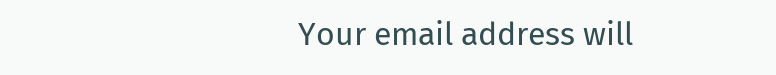Your email address will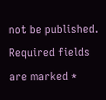not be published. Required fields are marked *